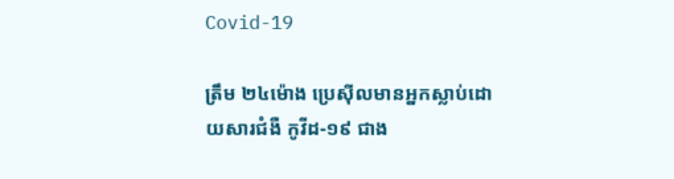Covid-19

ត្រឹម ២៤ម៉ោង ប្រេស៊ីលមានអ្នកស្លាប់ដោយសារជំងឺ កូវីដ-១៩ ជាង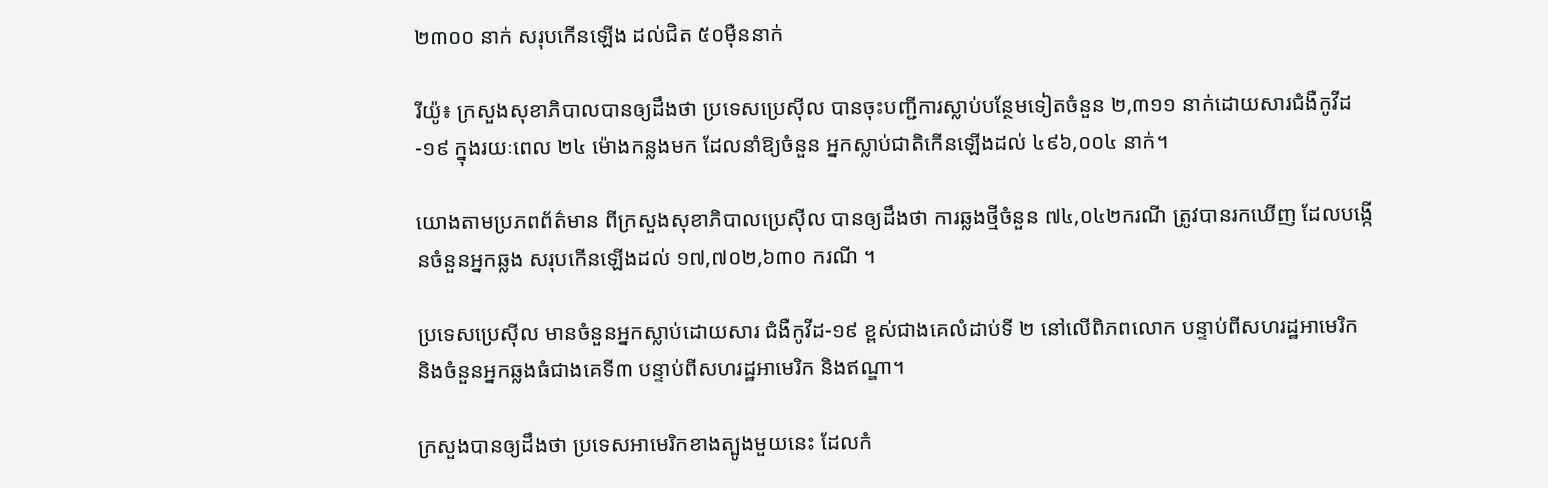២៣០០ នាក់ សរុបកើនឡើង ដល់ជិត ៥០ម៉ឺននាក់

រីយ៉ូ៖ ក្រសួងសុខាភិបាលបានឲ្យដឹងថា ប្រទេសប្រេស៊ីល បានចុះបញ្ជីការស្លាប់បន្ថែមទៀតចំនួន ២,៣១១ នាក់ដោយសារជំងឺកូវីដ-១៩ ក្នុងរយៈពេល ២៤ ម៉ោងកន្លងមក ដែលនាំឱ្យចំនួន អ្នកស្លាប់ជាតិកើនឡើងដល់ ៤៩៦,០០៤ នាក់។

យោងតាមប្រភពព័ត៌មាន ពីក្រសួងសុខាភិបាលប្រេស៊ីល បានឲ្យដឹងថា ការឆ្លងថ្មីចំនួន ៧៤,០៤២ករណី ត្រូវបានរកឃើញ ដែលបង្កើនចំនួនអ្នកឆ្លង សរុបកើនឡើងដល់ ១៧,៧០២,៦៣០ ករណី ។

ប្រទេសប្រេស៊ីល មានចំនួនអ្នកស្លាប់ដោយសារ ជំងឺកូវីដ-១៩ ខ្ពស់ជាងគេលំដាប់ទី ២ នៅលើពិភពលោក បន្ទាប់ពីសហរដ្ឋអាមេរិក និងចំនួនអ្នកឆ្លងធំជាងគេទី៣ បន្ទាប់ពីសហរដ្ឋអាមេរិក និងឥណ្ឌា។

ក្រសួងបានឲ្យដឹងថា ប្រទេសអាមេរិកខាងត្បូងមួយនេះ ដែលកំ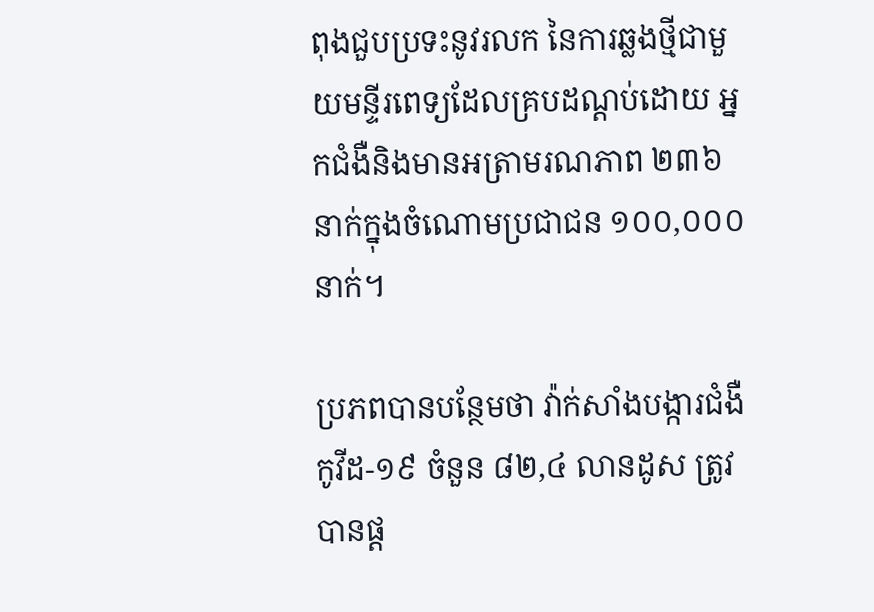ពុងជួបប្រទះនូវរលក នៃការឆ្លងថ្មីជាមួយមន្ទីរពេទ្យដែលគ្របដណ្ដប់ដោយ អ្នកជំងឺនិងមានអត្រាមរណភាព ២៣៦ នាក់ក្នុងចំណោមប្រជាជន ១០០,០០០ នាក់។

ប្រភពបានបន្ថែមថា វ៉ាក់សាំងបង្ការជំងឺកូវីដ-១៩ ចំនួន ៨២,៤ លានដូស ត្រូវបានផ្ត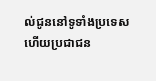ល់ជូននៅទូទាំងប្រទេស ហើយប្រជាជន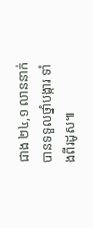ជាង ២៤,១ លាននាក់បានទទួលថ្នាំបង្ការ ទាំងពីរដូស៕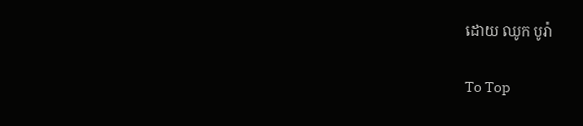ដោយ ឈូក បូរ៉ា

To Top